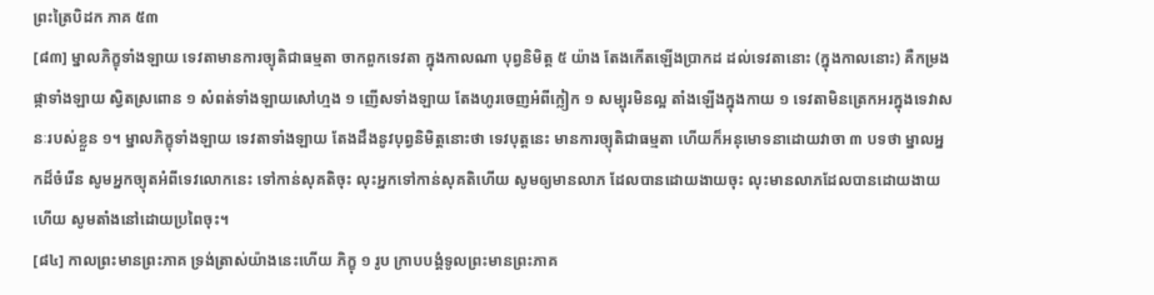ព្រះត្រៃបិដក ភាគ ៥៣
[៨៣] ម្នាលភិក្ខុទាំងឡាយ ទេវតាមានការច្យុតិជាធម្មតា ចាកពួកទេវតា ក្នុងកាលណា បុព្វនិមិត្ត ៥ យ៉ាង តែងកើតឡើងប្រាកដ ដល់ទេវតានោះ (ក្នុងកាលនោះ) គឺកម្រងផ្កាទាំងឡាយ ស្វិតស្រពោន ១ សំពត់ទាំងឡាយសៅហ្មង ១ ញើសទាំងឡាយ តែងហូរចេញអំពីក្លៀក ១ សម្បុរមិនល្អ តាំងឡើងក្នុងកាយ ១ ទេវតាមិនត្រេកអរក្នុងទេវាសនៈរបស់ខ្លួន ១។ ម្នាលភិក្ខុទាំងឡាយ ទេវតាទាំងឡាយ តែងដឹងនូវបុព្វនិមិត្តនោះថា ទេវបុត្តនេះ មានការច្យុតិជាធម្មតា ហើយក៏អនុមោទនាដោយវាចា ៣ បទថា ម្នាលអ្នកដ៏ចំរើន សូមអ្នកច្យុតអំពីទេវលោកនេះ ទៅកាន់សុគតិចុះ លុះអ្នកទៅកាន់សុគតិហើយ សូមឲ្យមានលាភ ដែលបានដោយងាយចុះ លុះមានលាភដែលបានដោយងាយហើយ សូមតាំងនៅដោយប្រពៃចុះ។
[៨៤] កាលព្រះមានព្រះភាគ ទ្រង់ត្រាស់យ៉ាងនេះហើយ ភិក្ខុ ១ រូប ក្រាបបង្គំទូលព្រះមានព្រះភាគ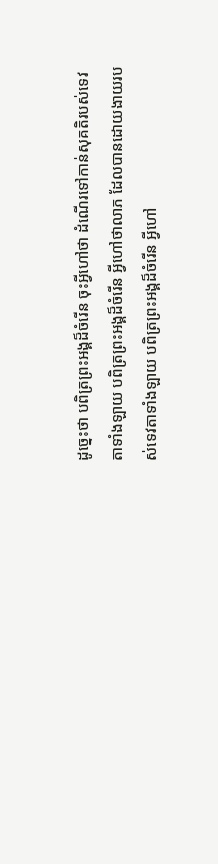ដូច្នេះថា បពិត្រព្រះអង្គដ៏ចំរើន ចុះអ្វីហៅថា ដំណើរទៅកាន់សុគតិរបស់ទេវតាទាំងឡាយ បពិត្រព្រះអង្គដ៏ចំរើន អ្វីហៅថាលាភ ដែលបានដោយងាយរបស់ទេវតាទាំងឡាយ បពិត្រព្រះអង្គដ៏ចំរើន អ្វីហៅ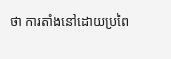ថា ការតាំងនៅដោយប្រពៃ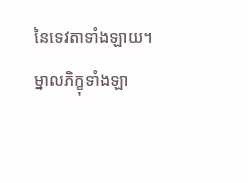នៃទេវតាទាំងឡាយ។ ម្នាលភិក្ខុទាំងឡា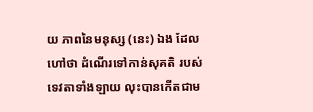យ ភាពនៃមនុស្ស (នេះ) ឯង ដែលហៅថា ដំណើរទៅកាន់សុគតិ របស់ទេវតាទាំងឡាយ លុះបានកើតជាម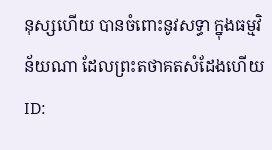នុស្សហើយ បានចំពោះនូវសទ្ធា ក្នុងធម្មវិន័យណា ដែលព្រះតថាគតសំដែងហើយ
ID: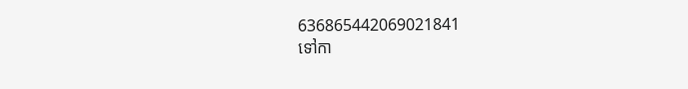636865442069021841
ទៅកា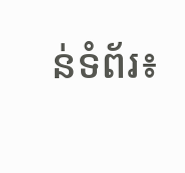ន់ទំព័រ៖